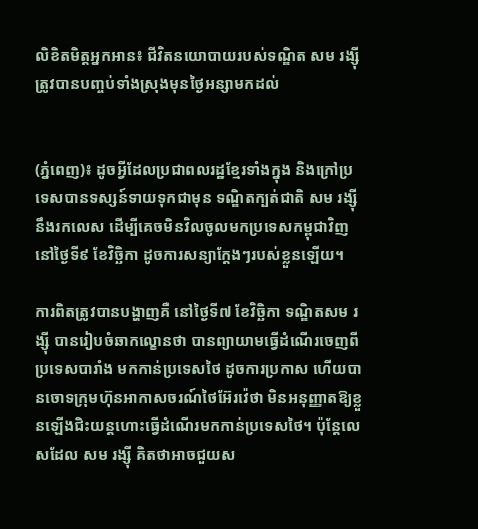លិខិតមិត្តអ្នកអាន៖ ជីវិតនយោបាយរបស់ទណ្ឌិត សម រង្ស៊ី ត្រូវបានបញ្ចប់ទាំងស្រុងមុនថ្ងៃអន្សាមកដល់


(ភ្នំពេញ)៖ ដូចអ្វីដែលប្រជាពលរដ្ឋខ្មែរទាំងក្នុង និងក្រៅប្រទេសបានទស្សន៍ទាយទុកជាមុន ទណ្ឌិតក្បត់ជាតិ សម រង្ស៊ី នឹងរកលេស ដើម្បីគេចមិនវិលចូលមកប្រទេសកម្ពុជាវិញ នៅថ្ងៃទី៩ ខែវិច្ឆិកា ដូចការសន្យាក្តែងៗរបស់ខ្លួនឡើយ។

ការពិតត្រូវបានបង្ហាញគឺ នៅថ្ងៃទី៧ ខែវិច្ឆិកា ទណ្ឌិតសម រង្ស៊ី បានរៀបចំឆាកល្ខោនថា បានព្យាយាមធ្វើដំណើរចេញពីប្រទេសបារាំង មកកាន់ប្រទេសថៃ ដូចការប្រកាស ហើយបានចោទក្រុមហ៊ុនអាកាសចរណ៍ថៃអ៊ែរវ៉េថា មិនអនុញ្ញាតឱ្យខ្លួនឡើងជិះយន្តហោះធ្វើដំណើរមកកាន់ប្រទេសថៃ។ ប៉ុន្តែលេសដែល សម រង្ស៊ី គិតថាអាចជួយស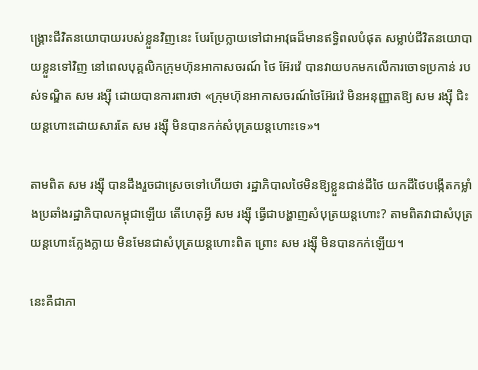ង្គ្រោះជីវិតនយោបាយរបស់ខ្លួនវិញនេះ បែរប្រែក្លាយទៅជាអាវុធដ៏មានឥទ្ធិពលបំផុត សម្លាប់ជីវិតនយោបាយខ្លួនទៅវិញ នៅពេលបុគ្គលិកក្រុមហ៊ុនអាកាសចរណ៍ ថៃ អ៊ែរវ៉េ បានវាយបកមកលើការចោទប្រកាន់ របស់ទណ្ឌិត សម រង្ស៊ី ដោយបានការពារថា «ក្រុមហ៊ុនអាកាសចរណ៍ថៃអ៊ែរវ៉េ មិនអនុញ្ញាតឱ្យ សម រង្ស៊ី ជិះយន្តហោះដោយសារតែ សម រង្ស៊ី មិនបានកក់សំបុត្រយន្តហោះទេ»។

តាមពិត សម រង្ស៊ី បានដឹងរួចជាស្រេចទៅហើយថា រដ្ឋាភិបាលថៃមិនឱ្យខ្លួនជាន់ដីថៃ យកដីថៃបង្កើតកម្លាំងប្រឆាំងរដ្ឋាភិបាលកម្ពុជាឡើយ តើហេតុអ្វី សម រង្ស៊ី ធ្វើជាបង្ហាញសំបុត្រយន្តហោះ? តាមពិតវាជាសំបុត្រយន្តហោះក្លែងក្លាយ មិនមែនជាសំបុត្រយន្តហោះពិត ព្រោះ សម រង្ស៊ី មិនបានកក់ឡើយ។

នេះគឺជាភា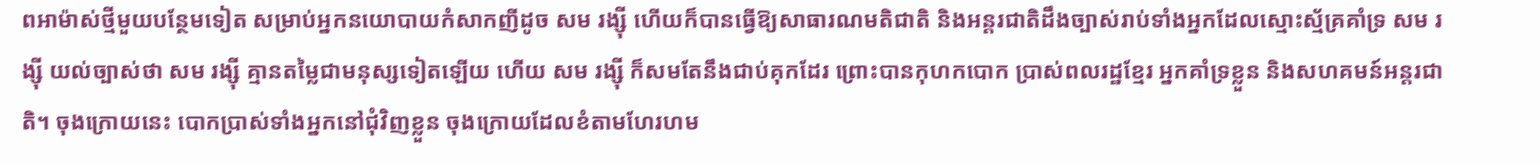ពអាម៉ាស់ថ្មីមួយបន្ថែមទៀត សម្រាប់អ្នកនយោបាយកំសាកញីដូច សម រង្ស៊ី ហើយក៏បានធ្វើឱ្យសាធារណមតិជាតិ និងអន្តរជាតិដឹងច្បាស់រាប់ទាំងអ្នកដែលស្មោះស្ម័គ្រគាំទ្រ សម រង្ស៊ី យល់ច្បាស់ថា សម រង្ស៊ី គ្មានតម្លៃជាមនុស្សទៀតឡើយ ហើយ សម រង្ស៊ី ក៏សមតែនឹងជាប់គុកដែរ ព្រោះបានកុហកបោក ប្រាស់ពលរដ្ឋខ្មែរ អ្នកគាំទ្រខ្លួន និងសហគមន៍អន្តរជាតិ។ ចុងក្រោយនេះ បោកប្រាស់ទាំងអ្នកនៅជុំវិញខ្លួន ចុងក្រោយដែលខំតាមហែរហម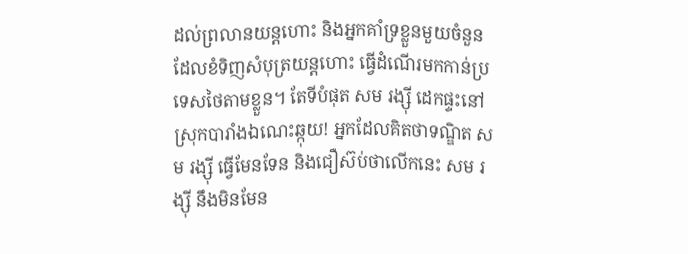ដល់ព្រលានយន្តហោះ និងអ្នកគាំទ្រខ្លួនមួយចំនួន ដែលខំទិញសំបុត្រយន្តហោះ ធ្វើដំណើរមកកាន់ប្រទេសថៃតាមខ្លួន។ តែទីបំផុត សម រង្ស៊ី ដេកផ្ទះនៅស្រុកបារាំងឯណេះឆ្កុយ! អ្នកដែលគិតថាទណ្ឌិត សម រង្ស៊ី ធ្វើមែនទែន និងជឿស៊ប់ថាលើកនេះ សម រង្ស៊ី នឹងមិនមែន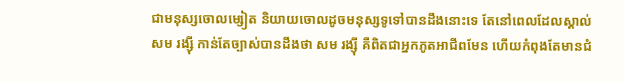ជាមនុស្សចោលម្សៀត និយាយចោលដូចមនុស្សទូទៅបានដឹងនោះទេ តែនៅពេលដែលស្គាល់ សម រង្ស៊ី កាន់តែច្បាស់បានដឹងថា សម រង្ស៊ី គឺពិតជាអ្នកភូតអាជីពមែន ហើយកំពុងតែមានជំ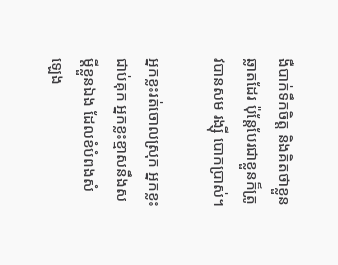ងឺបាក់ទឹកចិត្ត និងគិតថាខ្លួនឆ្លាតដែរ ប៉ុន្តែបែរជាខ្លួនក៏ត្រូវបានសម រង្ស៊ី បោកប្រាស់។

អ្នកខ្លះរត់ចោលស្រុក អ្នកខ្លះជាប់គុក អ្នកខ្លះខ្មាសនឹងសម្តីខ្លួនឯង ដែលខំបំពងសំឡេង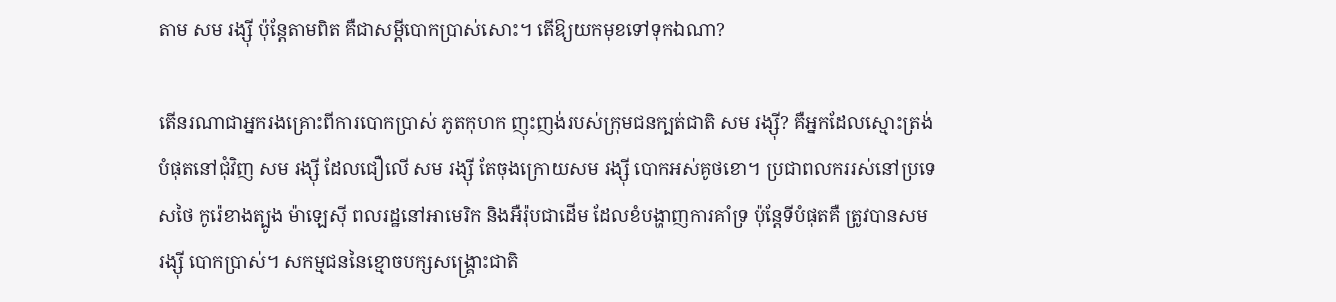តាម សម រង្ស៊ី ប៉ុន្តែតាមពិត គឺជាសម្តីបោកប្រាស់សោះ។ តើឱ្យយកមុខទៅទុកឯណា?

តើនរណាជាអ្នករងគ្រោះពីការបោកប្រាស់ ភូតកុហក ញុះញង់របស់ក្រុមជនក្បត់ជាតិ សម រង្ស៊ី? គឺអ្នកដែលស្មោះត្រង់បំផុតនៅជុំវិញ សម រង្ស៊ី ដែលជឿលើ សម រង្ស៊ី តែចុងក្រោយសម រង្ស៊ី បោកអស់គូថខោ។ ប្រជាពលកររស់នៅប្រទេសថៃ កូរ៉េខាងត្បូង ម៉ាឡេស៊ី ពលរដ្ឋនៅអាមេរិក និងអឺរ៉ុបជាដើម ដែលខំបង្ហាញការគាំទ្រ ប៉ុន្តែទីបំផុតគឺ ត្រូវបានសម រង្ស៊ី បោកប្រាស់។ សកម្មជននៃខ្មោចបក្សសង្គ្រោះជាតិ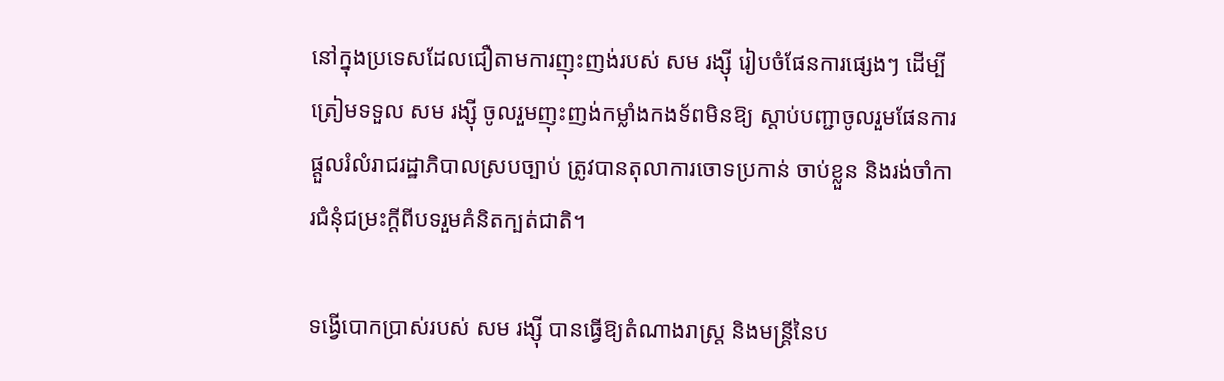នៅក្នុងប្រទេសដែលជឿតាមការញុះញង់របស់ សម រង្ស៊ី រៀបចំផែនការផ្សេងៗ ដើម្បីត្រៀមទទួល សម រង្ស៊ី ចូលរួមញុះញង់កម្លាំងកងទ័ពមិនឱ្យ ស្តាប់បញ្ជាចូលរួមផែនការផ្តួលរំលំរាជរដ្ឋាភិបាលស្របច្បាប់ ត្រូវបានតុលាការចោទប្រកាន់ ចាប់ខ្លួន និងរង់ចាំការជំនុំជម្រះក្តីពីបទរួមគំនិតក្បត់ជាតិ។

ទង្វើបោកប្រាស់របស់ សម រង្ស៊ី បានធ្វើឱ្យតំណាងរាស្ត្រ និងមន្ត្រីនៃប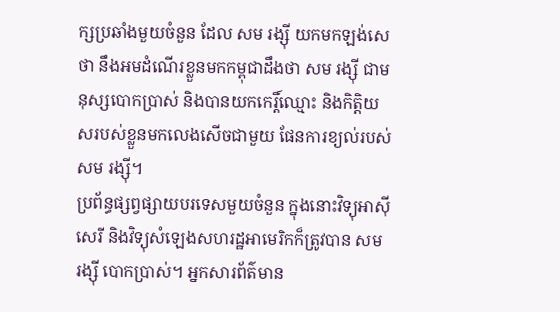ក្សប្រឆាំងមួយចំនួន ដែល សម រង្ស៊ី យកមកឡង់សេថា នឹងអមដំណើរខ្លួនមកកម្ពុជាដឹងថា សម រង្ស៊ី ជាមនុស្សបោកប្រាស់ និងបានយកកេរ្តិ៍ឈ្មោះ និងកិត្តិយសរបស់ខ្លួនមកលេងសើចជាមួយ ផែនការខ្យល់របស់ សម រង្ស៊ី។
ប្រព័ន្ធផ្សព្វផ្សាយបរទេសមួយចំនួន ក្នុងនោះវិទ្យុអាស៊ីសេរី និងវិទ្យុសំឡេងសហរដ្ឋអាមេរិកក៏ត្រូវបាន សម រង្ស៊ី បោកប្រាស់។ អ្នកសារព័ត៌មាន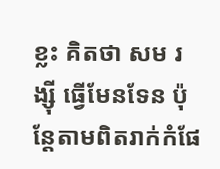ខ្លះ គិតថា សម រង្ស៊ី ធ្វើមែនទែន ប៉ុន្តែតាមពិតរាក់កំផែ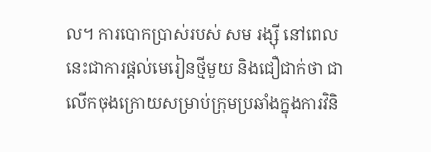ល។ ការបោកប្រាស់របស់ សម រង្ស៊ី នៅពេលនេះជាការផ្តល់មេរៀនថ្មីមួយ និងជឿជាក់ថា ជាលើកចុងក្រោយសម្រាប់ក្រុមប្រឆាំងក្នុងការវិនិ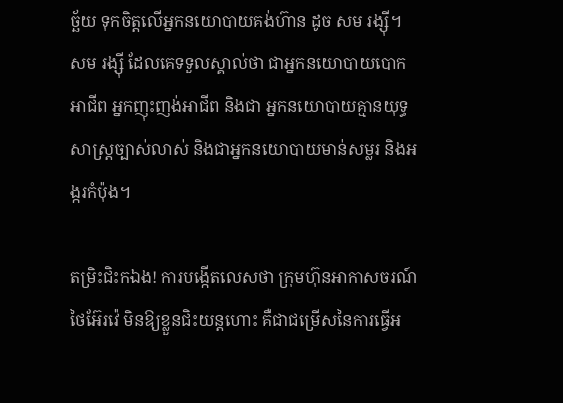ច្ឆ័យ ទុកចិត្តលើអ្នកនយោបាយគង់ហ៊ាន ដូច សម រង្ស៊ី។ សម រង្ស៊ី ដែលគេទទួលស្គាល់ថា ជាអ្នកនយោបាយបោកអាជីព អ្នកញុះញង់អាជីព និងជា អ្នកនយោបាយគ្មានយុទ្ធសាស្ត្រច្បាស់លាស់ និងជាអ្នកនយោបាយមាន់សម្លរ និងអង្ករកំប៉ុង។

តម្រិះជិះកឯង! ការបង្កើតលេសថា ក្រុមហ៊ុនអាកាសចរណ៍ថៃអ៊ែរវ៉េ មិនឱ្យខ្លួនជិះយន្តហោះ គឺជាជម្រើសនៃការធ្វើអ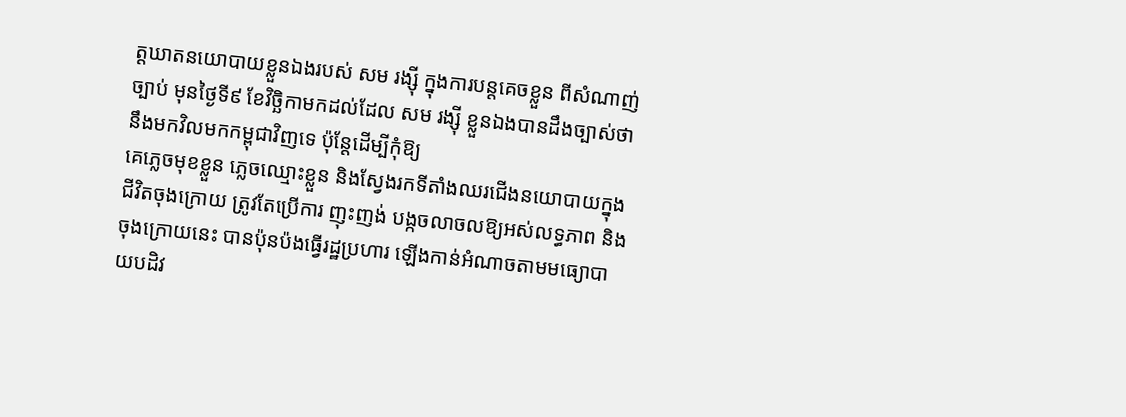ត្តឃាតនយោបាយខ្លួនឯងរបស់ សម រង្ស៊ី ក្នុងការបន្តគេចខ្លួន ពីសំណាញ់ច្បាប់ មុនថ្ងៃទី៩ ខែវិច្ឆិកាមកដល់ដែល សម រង្ស៊ី ខ្លួនឯងបានដឹងច្បាស់ថា នឹងមកវិលមកកម្ពុជាវិញទេ ប៉ុន្តែដើម្បីកុំឱ្យ
គេភ្លេចមុខខ្លួន ភ្លេចឈ្មោះខ្លួន និងស្វែងរកទីតាំងឈរជើងនយោបាយក្នុងជីវិតចុងក្រោយ ត្រូវតែប្រើការ ញុះញង់ បង្កចលាចលឱ្យអស់លទ្ធភាព និងចុងក្រោយនេះ បានប៉ុនប៉ងធ្វើរដ្ឋប្រហារ ឡើងកាន់អំណាចតាមមធ្យោបាយបដិវ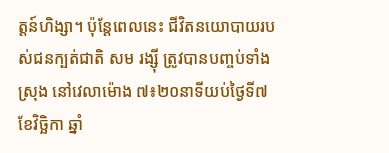ត្តន៍ហិង្សា។ ប៉ុន្តែពេលនេះ ជីវិតនយោបាយរបស់ជនក្បត់ជាតិ សម រង្ស៊ី ត្រូវបានបញ្ចប់ទាំងស្រុង នៅវេលាម៉ោង ៧៖២០នាទីយប់ថ្ងៃទី៧ ខែវិច្ឆិកា ឆ្នាំ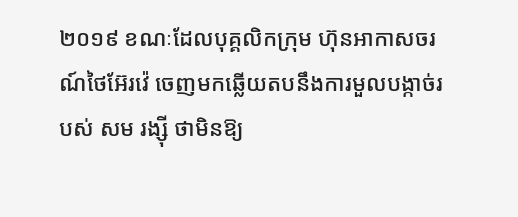២០១៩ ខណៈដែលបុគ្គលិកក្រុម ហ៊ុនអាកាសចរណ៍ថៃអ៊ែរវ៉េ ចេញមកឆ្លើយតបនឹងការមួលបង្កាច់របស់ សម រង្ស៊ី ថាមិនឱ្យ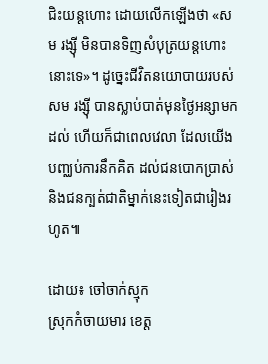ជិះយន្តហោះ ដោយលើកឡើងថា «សម រង្ស៊ី មិនបានទិញសំបុត្រយន្តហោះនោះទេ»។ ដូច្នេះជីវិតនយោបាយរបស់សម រង្ស៊ី បានស្លាប់បាត់មុនថ្ងៃអន្សាមកដល់ ហើយក៏ជាពេលវេលា ដែលយើងបញ្ឈប់ការនឹកគិត ដល់ជនបោកប្រាស់ និងជនក្បត់ជាតិម្នាក់នេះទៀតជារៀងរហូត៕

ដោយ៖ ចៅចាក់ស្មុក
ស្រុកកំចាយមារ ខេត្ត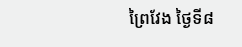ព្រៃវែង ថ្ងៃទី៨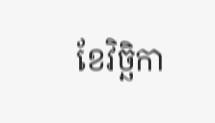ខែវិច្ឆិកា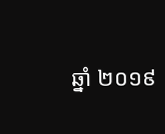ឆ្នាំ ២០១៩